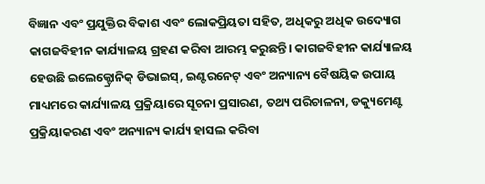ବିଜ୍ଞାନ ଏବଂ ପ୍ରଯୁକ୍ତିର ବିକାଶ ଏବଂ ଲୋକପ୍ରିୟତା ସହିତ, ଅଧିକରୁ ଅଧିକ ଉଦ୍ୟୋଗ କାଗଜବିହୀନ କାର୍ଯ୍ୟାଳୟ ଗ୍ରହଣ କରିବା ଆରମ୍ଭ କରୁଛନ୍ତି। କାଗଜବିହୀନ କାର୍ଯ୍ୟାଳୟ ହେଉଛି ଇଲେକ୍ଟ୍ରୋନିକ୍ ଡିଭାଇସ୍, ଇଣ୍ଟରନେଟ୍ ଏବଂ ଅନ୍ୟାନ୍ୟ ବୈଷୟିକ ଉପାୟ ମାଧ୍ୟମରେ କାର୍ଯ୍ୟାଳୟ ପ୍ରକ୍ରିୟାରେ ସୂଚନା ପ୍ରସାରଣ, ତଥ୍ୟ ପରିଚାଳନା, ଡକ୍ୟୁମେଣ୍ଟ ପ୍ରକ୍ରିୟାକରଣ ଏବଂ ଅନ୍ୟାନ୍ୟ କାର୍ଯ୍ୟ ହାସଲ କରିବା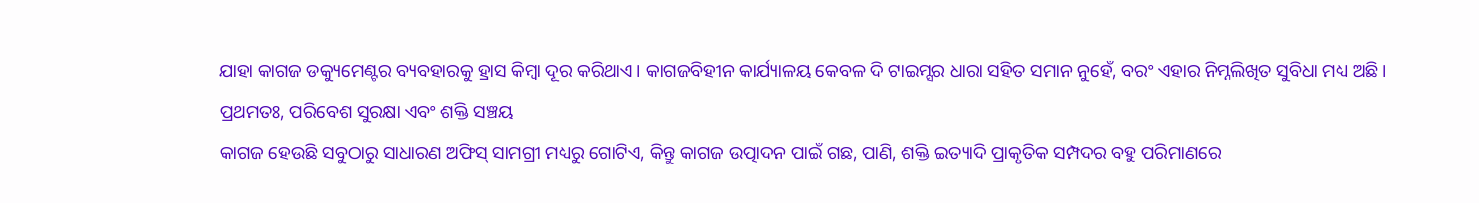ଯାହା କାଗଜ ଡକ୍ୟୁମେଣ୍ଟର ବ୍ୟବହାରକୁ ହ୍ରାସ କିମ୍ବା ଦୂର କରିଥାଏ। କାଗଜବିହୀନ କାର୍ଯ୍ୟାଳୟ କେବଳ ଦି ଟାଇମ୍ସର ଧାରା ସହିତ ସମାନ ନୁହେଁ, ବରଂ ଏହାର ନିମ୍ନଲିଖିତ ସୁବିଧା ମଧ୍ୟ ଅଛି।
ପ୍ରଥମତଃ, ପରିବେଶ ସୁରକ୍ଷା ଏବଂ ଶକ୍ତି ସଞ୍ଚୟ
କାଗଜ ହେଉଛି ସବୁଠାରୁ ସାଧାରଣ ଅଫିସ୍ ସାମଗ୍ରୀ ମଧ୍ୟରୁ ଗୋଟିଏ, କିନ୍ତୁ କାଗଜ ଉତ୍ପାଦନ ପାଇଁ ଗଛ, ପାଣି, ଶକ୍ତି ଇତ୍ୟାଦି ପ୍ରାକୃତିକ ସମ୍ପଦର ବହୁ ପରିମାଣରେ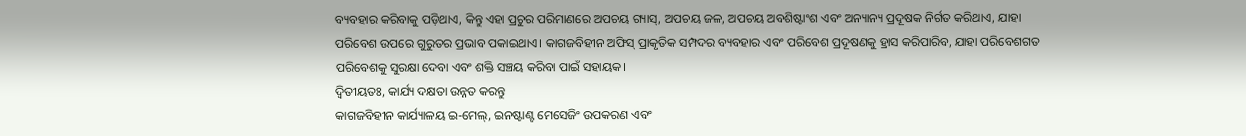ବ୍ୟବହାର କରିବାକୁ ପଡ଼ିଥାଏ, କିନ୍ତୁ ଏହା ପ୍ରଚୁର ପରିମାଣରେ ଅପଚୟ ଗ୍ୟାସ୍, ଅପଚୟ ଜଳ, ଅପଚୟ ଅବଶିଷ୍ଟାଂଶ ଏବଂ ଅନ୍ୟାନ୍ୟ ପ୍ରଦୂଷକ ନିର୍ଗତ କରିଥାଏ, ଯାହା ପରିବେଶ ଉପରେ ଗୁରୁତର ପ୍ରଭାବ ପକାଇଥାଏ। କାଗଜବିହୀନ ଅଫିସ୍ ପ୍ରାକୃତିକ ସମ୍ପଦର ବ୍ୟବହାର ଏବଂ ପରିବେଶ ପ୍ରଦୂଷଣକୁ ହ୍ରାସ କରିପାରିବ, ଯାହା ପରିବେଶଗତ ପରିବେଶକୁ ସୁରକ୍ଷା ଦେବା ଏବଂ ଶକ୍ତି ସଞ୍ଚୟ କରିବା ପାଇଁ ସହାୟକ।
ଦ୍ୱିତୀୟତଃ, କାର୍ଯ୍ୟ ଦକ୍ଷତା ଉନ୍ନତ କରନ୍ତୁ
କାଗଜବିହୀନ କାର୍ଯ୍ୟାଳୟ ଇ-ମେଲ୍, ଇନଷ୍ଟାଣ୍ଟ ମେସେଜିଂ ଉପକରଣ ଏବଂ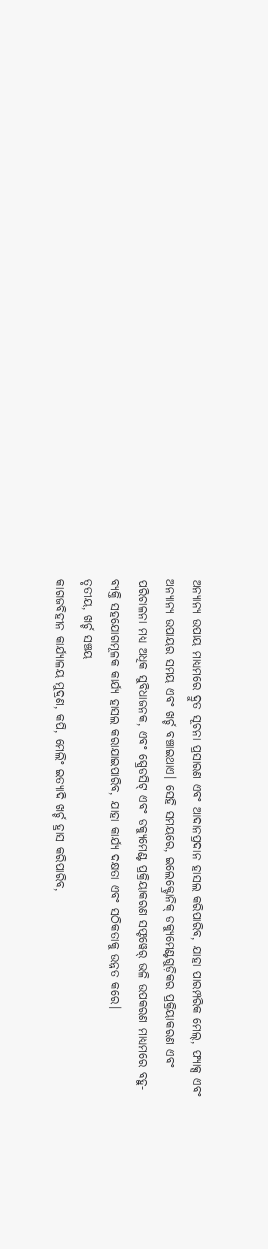ଅନ୍ୟାନ୍ୟ ଉପାୟ ମାଧ୍ୟମରେ ଦ୍ରୁତ ସୂଚନା ପ୍ରସାରଣ ଏବଂ ଆଦାନପ୍ରଦାନ ହାସଲ କରିପାରିବ, ଯାହା ପାରମ୍ପରିକ ମେଲ୍, ଫ୍ୟାକ୍ସ ଏବଂ ଅନ୍ୟାନ୍ୟ ଉପାୟର ସମୟ ଏବଂ ଖର୍ଚ୍ଚ ବଞ୍ଚାଇଥାଏ। ସେହି ସମୟରେ, ଇଲେକ୍ଟ୍ରୋନିକ୍ ଡକ୍ୟୁମେଣ୍ଟଗୁଡ଼ିକର ପ୍ରକ୍ରିୟାକରଣ ଏବଂ ପରିଚାଳନା ମଧ୍ୟ ଅଧିକ ସୁବିଧାଜନକ, ଏବଂ ସ୍ପ୍ରେଡସିଟ୍ ଏବଂ ଡକ୍ୟୁମେଣ୍ଟ ପ୍ରକ୍ରିୟାକରଣ ସଫ୍ଟୱେର୍ ଭଳି ଉପକରଣ ମାଧ୍ୟମରେ ବହୁ-ବ୍ୟକ୍ତି ସହଯୋଗମୂଳକ କାର୍ଯ୍ୟ ହାସଲ କରାଯାଇପାରିବ, ଯାହା କାର୍ଯ୍ୟ ଦକ୍ଷତା ଏବଂ ସଠିକତାକୁ ଉନ୍ନତ କରେ।
ତୃତୀୟ, ଖର୍ଚ୍ଚ ସଞ୍ଚୟ
କାଗଜବିହୀନ କାର୍ଯ୍ୟାଳୟ ମୁଦ୍ରଣ, କପି, ମେଲିଂ ଇତ୍ୟାଦି ଖର୍ଚ୍ଚ ହ୍ରାସ କରିପାରିବ,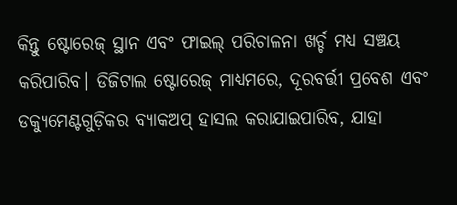କିନ୍ତୁ ଷ୍ଟୋରେଜ୍ ସ୍ଥାନ ଏବଂ ଫାଇଲ୍ ପରିଚାଳନା ଖର୍ଚ୍ଚ ମଧ୍ୟ ସଞ୍ଚୟ କରିପାରିବ। ଡିଜିଟାଲ ଷ୍ଟୋରେଜ୍ ମାଧ୍ୟମରେ, ଦୂରବର୍ତ୍ତୀ ପ୍ରବେଶ ଏବଂ ଡକ୍ୟୁମେଣ୍ଟଗୁଡ଼ିକର ବ୍ୟାକଅପ୍ ହାସଲ କରାଯାଇପାରିବ, ଯାହା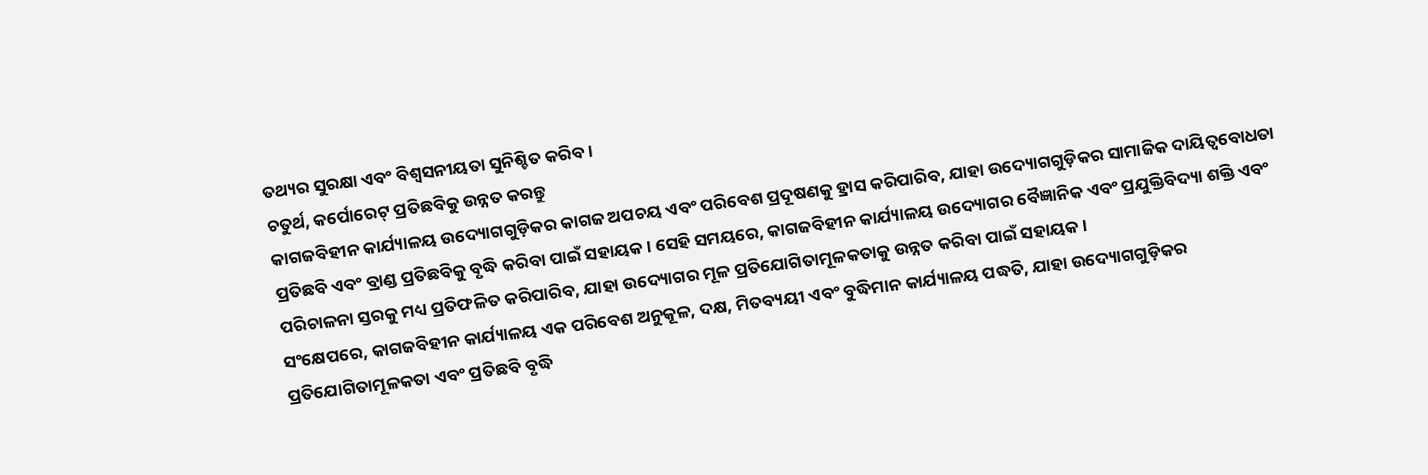ତଥ୍ୟର ସୁରକ୍ଷା ଏବଂ ବିଶ୍ୱସନୀୟତା ସୁନିଶ୍ଚିତ କରିବ।
ଚତୁର୍ଥ, କର୍ପୋରେଟ୍ ପ୍ରତିଛବିକୁ ଉନ୍ନତ କରନ୍ତୁ
କାଗଜବିହୀନ କାର୍ଯ୍ୟାଳୟ ଉଦ୍ୟୋଗଗୁଡ଼ିକର କାଗଜ ଅପଚୟ ଏବଂ ପରିବେଶ ପ୍ରଦୂଷଣକୁ ହ୍ରାସ କରିପାରିବ, ଯାହା ଉଦ୍ୟୋଗଗୁଡ଼ିକର ସାମାଜିକ ଦାୟିତ୍ୱବୋଧତା ପ୍ରତିଛବି ଏବଂ ବ୍ରାଣ୍ଡ ପ୍ରତିଛବିକୁ ବୃଦ୍ଧି କରିବା ପାଇଁ ସହାୟକ। ସେହି ସମୟରେ, କାଗଜବିହୀନ କାର୍ଯ୍ୟାଳୟ ଉଦ୍ୟୋଗର ବୈଜ୍ଞାନିକ ଏବଂ ପ୍ରଯୁକ୍ତିବିଦ୍ୟା ଶକ୍ତି ଏବଂ ପରିଚାଳନା ସ୍ତରକୁ ମଧ୍ୟ ପ୍ରତିଫଳିତ କରିପାରିବ, ଯାହା ଉଦ୍ୟୋଗର ମୂଳ ପ୍ରତିଯୋଗିତାମୂଳକତାକୁ ଉନ୍ନତ କରିବା ପାଇଁ ସହାୟକ।
ସଂକ୍ଷେପରେ, କାଗଜବିହୀନ କାର୍ଯ୍ୟାଳୟ ଏକ ପରିବେଶ ଅନୁକୂଳ, ଦକ୍ଷ, ମିତବ୍ୟୟୀ ଏବଂ ବୁଦ୍ଧିମାନ କାର୍ଯ୍ୟାଳୟ ପଦ୍ଧତି, ଯାହା ଉଦ୍ୟୋଗଗୁଡ଼ିକର ପ୍ରତିଯୋଗିତାମୂଳକତା ଏବଂ ପ୍ରତିଛବି ବୃଦ୍ଧି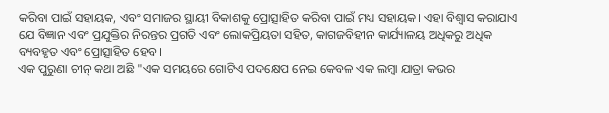କରିବା ପାଇଁ ସହାୟକ, ଏବଂ ସମାଜର ସ୍ଥାୟୀ ବିକାଶକୁ ପ୍ରୋତ୍ସାହିତ କରିବା ପାଇଁ ମଧ୍ୟ ସହାୟକ। ଏହା ବିଶ୍ୱାସ କରାଯାଏ ଯେ ବିଜ୍ଞାନ ଏବଂ ପ୍ରଯୁକ୍ତିର ନିରନ୍ତର ପ୍ରଗତି ଏବଂ ଲୋକପ୍ରିୟତା ସହିତ, କାଗଜବିହୀନ କାର୍ଯ୍ୟାଳୟ ଅଧିକରୁ ଅଧିକ ବ୍ୟବହୃତ ଏବଂ ପ୍ରୋତ୍ସାହିତ ହେବ।
ଏକ ପୁରୁଣା ଚୀନ୍ କଥା ଅଛି "ଏକ ସମୟରେ ଗୋଟିଏ ପଦକ୍ଷେପ ନେଇ କେବଳ ଏକ ଲମ୍ବା ଯାତ୍ରା କଭର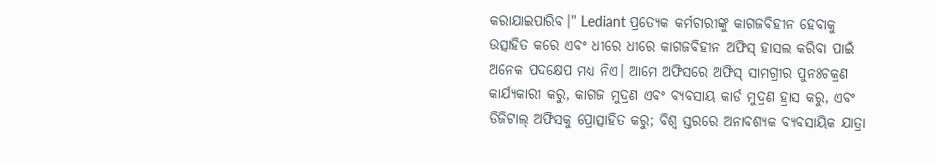କରାଯାଇପାରିବ।" Lediant ପ୍ରତ୍ୟେକ କର୍ମଚାରୀଙ୍କୁ କାଗଜବିହୀନ ହେବାକୁ ଉତ୍ସାହିତ କରେ ଏବଂ ଧୀରେ ଧୀରେ କାଗଜବିହୀନ ଅଫିସ୍ ହାସଲ କରିବା ପାଇଁ ଅନେକ ପଦକ୍ଷେପ ମଧ୍ୟ ନିଏ। ଆମେ ଅଫିସରେ ଅଫିସ୍ ସାମଗ୍ରୀର ପୁନଃଚକ୍ରଣ କାର୍ଯ୍ୟକାରୀ କରୁ, କାଗଜ ମୁଦ୍ରଣ ଏବଂ ବ୍ୟବସାୟ କାର୍ଡ ମୁଦ୍ରଣ ହ୍ରାସ କରୁ, ଏବଂ ଡିଜିଟାଲ୍ ଅଫିସକୁ ପ୍ରୋତ୍ସାହିତ କରୁ; ବିଶ୍ୱ ସ୍ତରରେ ଅନାବଶ୍ୟକ ବ୍ୟବସାୟିକ ଯାତ୍ରା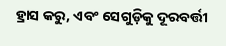ହ୍ରାସ କରୁ, ଏବଂ ସେଗୁଡ଼ିକୁ ଦୂରବର୍ତ୍ତୀ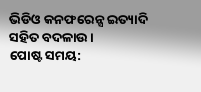ଭିଡିଓ କନଫରେନ୍ସ ଇତ୍ୟାଦି ସହିତ ବଦଳାଉ।
ପୋଷ୍ଟ ସମୟ: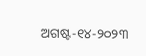ଅଗଷ୍ଟ-୧୪-୨୦୨୩